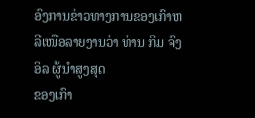ອົງການຂ່າວທາງການຂອງເກົາຫລີເໜືອລາຍງານວ່າ ທ່ານ ກິມ ຈົງ ອິລ ຜູ້ນໍາສູງສຸດ
ຂອງເກົາ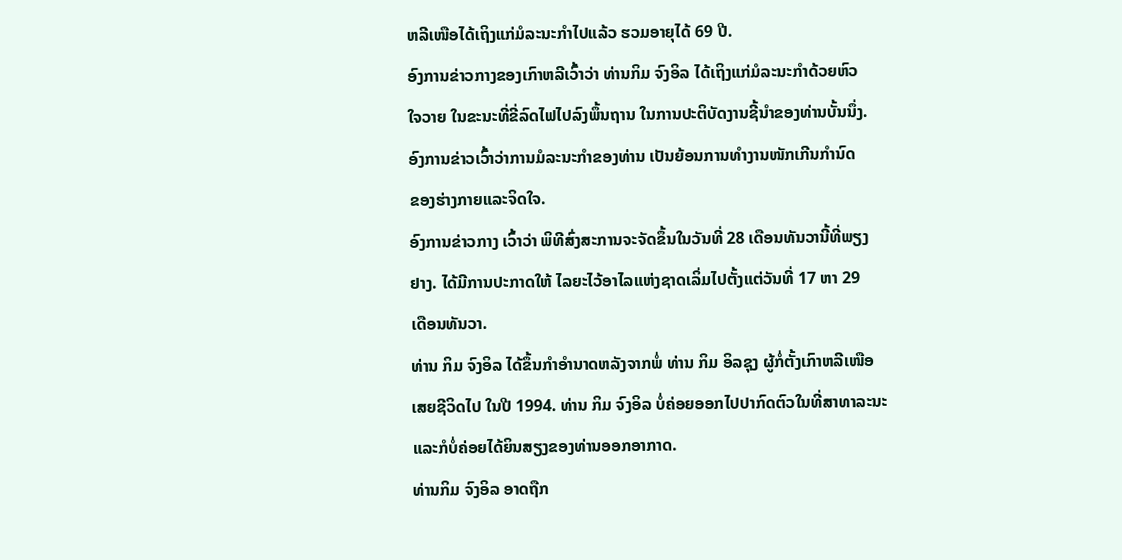ຫລີເໜືອໄດ້ເຖິງແກ່ມໍລະນະກໍາໄປແລ້ວ ຮວມອາຍຸໄດ້ 69 ປີ.
ອົງການຂ່າວກາງຂອງເກົາຫລີເວົ້າວ່າ ທ່ານກິມ ຈົງອິລ ໄດ້ເຖິງແກ່ມໍລະນະກໍາດ້ວຍຫົວ
ໃຈວາຍ ໃນຂະນະທີ່ຂີ່ລົດໄຟໄປລົງພຶ້ນຖານ ໃນການປະຕິບັດງານຊີ້ນໍາຂອງທ່ານບັ້ນນຶ່ງ.
ອົງການຂ່າວເວົ້າວ່າການມໍລະນະກໍາຂອງທ່ານ ເປັນຍ້ອນການທໍາງານໜັກເກີນກໍານົດ
ຂອງຮ່າງກາຍແລະຈິດໃຈ.
ອົງການຂ່າວກາງ ເວົ້າວ່າ ພິທີສົ່ງສະການຈະຈັດຂຶ້ນໃນວັນທີ່ 28 ເດືອນທັນວານີ້ທີ່ພຽງ
ຢາງ. ໄດ້ມີການປະກາດໃຫ້ ໄລຍະໄວ້ອາໄລແຫ່ງຊາດເລິ່ມໄປຕັ້ງແຕ່ວັນທີ່ 17 ຫາ 29
ເດືອນທັນວາ.
ທ່ານ ກິມ ຈົງອິລ ໄດ້ຂຶ້ນກໍາອໍານາດຫລັງຈາກພໍ່ ທ່ານ ກິມ ອິລຊຸງ ຜູ້ກໍ່ຕັ້ງເກົາຫລີເໜືອ
ເສຍຊີວິດໄປ ໃນປີ 1994. ທ່ານ ກິມ ຈົງອິລ ບໍ່ຄ່ອຍອອກໄປປາກົດຕົວໃນທີ່ສາທາລະນະ
ແລະກໍບໍ່ຄ່ອຍໄດ້ຍິນສຽງຂອງທ່ານອອກອາກາດ.
ທ່ານກິມ ຈົງອິລ ອາດຖືກ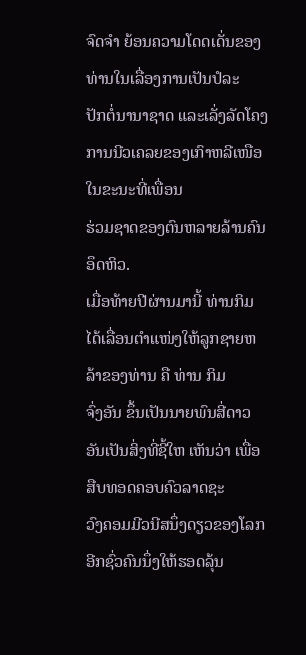ຈົດຈໍາ ຍ້ອນຄວາມໂດດເດັ່ນຂອງທ່ານໃນເລື່ອງການເປັນປໍລະ
ປັກຕໍ່ນານາຊາດ ແລະເລັ່ງລັດໂຄງການນີວເຄລຍຂອງເກົາຫລີເໜືອ ໃນຂະນະທີ່ເພື່ອນ
ຮ່ວມຊາດຂອງຕົນຫລາຍລ້ານຄົນ ອຶດຫິວ.
ເມື່ອທ້າຍປີຜ່ານມານີ້ ທ່ານກິມ ໄດ້ເລື່ອນຕໍາແໜ່ງໃຫ້ລູກຊາຍຫລ້າຂອງທ່ານ ຄື ທ່ານ ກິມ
ຈົ່ງອັນ ຂຶ້ນເປັນນາຍພົນສີ່ດາວ ອັນເປັນສິ່ງທີ່ຊີ້ໃຫ ເຫັນວ່າ ເພື່ອສືບທອດຄອບຄົວລາດຊະ
ວົງຄອມມີວນີສນຶ່ງດຽວຂອງໂລກ ອີກຊົ່ວຄົນນຶ່ງໃຫ້ຮອດລຸ້ນ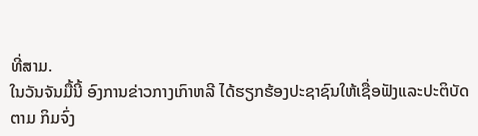ທີ່ສາມ.
ໃນວັນຈັນມື້ນີ້ ອົງການຂ່າວກາງເກົາຫລີ ໄດ້ຮຽກຮ້ອງປະຊາຊົນໃຫ້ເຊື່ອຟັງແລະປະຕິບັດ
ຕາມ ກິມຈົ່ງ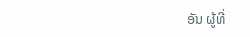ອັນ ຜູ້ທີ່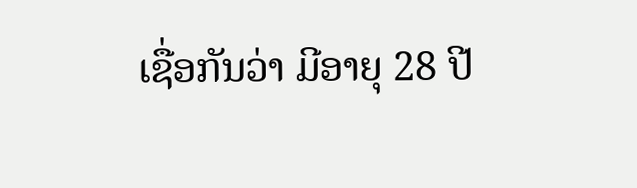ເຊື່ອກັນວ່າ ມີອາຍຸ 28 ປີ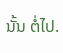ນັ້ນ ຕໍ່ໄປ.